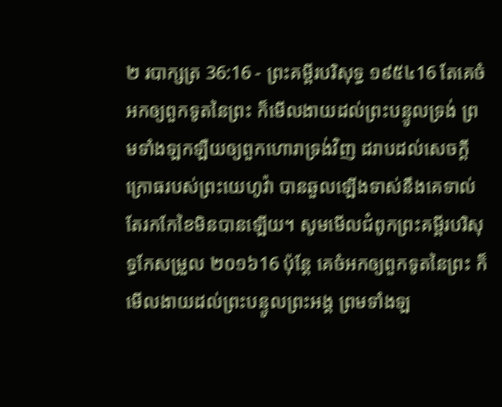២ របាក្សត្រ 36:16 - ព្រះគម្ពីរបរិសុទ្ធ ១៩៥៤16 តែគេចំអកឲ្យពួកទូតនៃព្រះ ក៏មើលងាយដល់ព្រះបន្ទូលទ្រង់ ព្រមទាំងឡកឡឺយឲ្យពួកហោរាទ្រង់វិញ ដរាបដល់សេចក្ដីក្រោធរបស់ព្រះយេហូវ៉ា បានឆួលឡើងទាស់នឹងគេទាល់តែរកកែខៃមិនបានឡើយ។ សូមមើលជំពូកព្រះគម្ពីរបរិសុទ្ធកែសម្រួល ២០១៦16 ប៉ុន្តែ គេចំអកឲ្យពួកទូតនៃព្រះ ក៏មើលងាយដល់ព្រះបន្ទូលព្រះអង្គ ព្រមទាំងឡ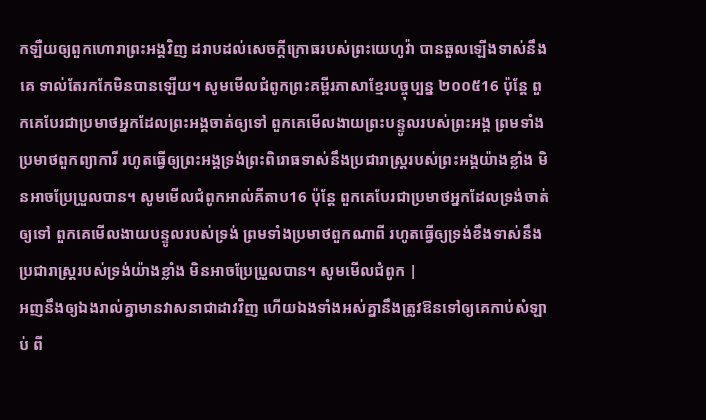កឡឺយឲ្យពួកហោរាព្រះអង្គវិញ ដរាបដល់សេចក្ដីក្រោធរបស់ព្រះយេហូវ៉ា បានឆួលឡើងទាស់នឹងគេ ទាល់តែរកកែមិនបានឡើយ។ សូមមើលជំពូកព្រះគម្ពីរភាសាខ្មែរបច្ចុប្បន្ន ២០០៥16 ប៉ុន្តែ ពួកគេបែរជាប្រមាថអ្នកដែលព្រះអង្គចាត់ឲ្យទៅ ពួកគេមើលងាយព្រះបន្ទូលរបស់ព្រះអង្គ ព្រមទាំងប្រមាថពួកព្យាការី រហូតធ្វើឲ្យព្រះអង្គទ្រង់ព្រះពិរោធទាស់នឹងប្រជារាស្ត្ររបស់ព្រះអង្គយ៉ាងខ្លាំង មិនអាចប្រែប្រួលបាន។ សូមមើលជំពូកអាល់គីតាប16 ប៉ុន្តែ ពួកគេបែរជាប្រមាថអ្នកដែលទ្រង់ចាត់ឲ្យទៅ ពួកគេមើលងាយបន្ទូលរបស់ទ្រង់ ព្រមទាំងប្រមាថពួកណាពី រហូតធ្វើឲ្យទ្រង់ខឹងទាស់នឹងប្រជារាស្ត្ររបស់ទ្រង់យ៉ាងខ្លាំង មិនអាចប្រែប្រួលបាន។ សូមមើលជំពូក |
អញនឹងឲ្យឯងរាល់គ្នាមានវាសនាជាដាវវិញ ហើយឯងទាំងអស់គ្នានឹងត្រូវឱនទៅឲ្យគេកាប់សំឡាប់ ពី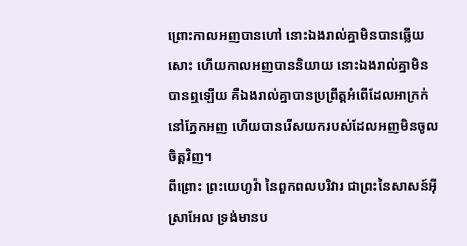ព្រោះកាលអញបានហៅ នោះឯងរាល់គ្នាមិនបានឆ្លើយសោះ ហើយកាលអញបាននិយាយ នោះឯងរាល់គ្នាមិនបានឮឡើយ គឺឯងរាល់គ្នាបានប្រព្រឹត្តអំពើដែលអាក្រក់នៅភ្នែកអញ ហើយបានរើសយករបស់ដែលអញមិនចូលចិត្តវិញ។
ពីព្រោះ ព្រះយេហូវ៉ា នៃពួកពលបរិវារ ជាព្រះនៃសាសន៍អ៊ីស្រាអែល ទ្រង់មានប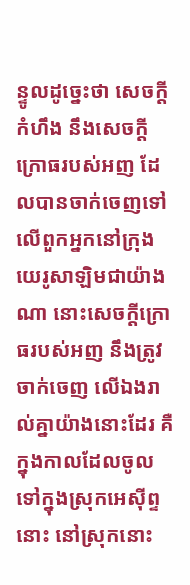ន្ទូលដូច្នេះថា សេចក្ដីកំហឹង នឹងសេចក្ដីក្រោធរបស់អញ ដែលបានចាក់ចេញទៅលើពួកអ្នកនៅក្រុងយេរូសាឡិមជាយ៉ាងណា នោះសេចក្ដីក្រោធរបស់អញ នឹងត្រូវចាក់ចេញ លើឯងរាល់គ្នាយ៉ាងនោះដែរ គឺក្នុងកាលដែលចូលទៅក្នុងស្រុកអេស៊ីព្ទនោះ នៅស្រុកនោះ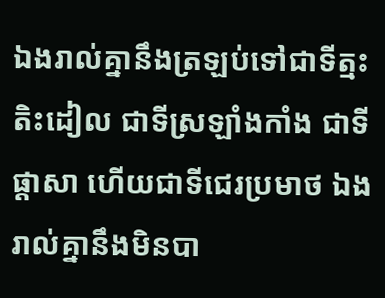ឯងរាល់គ្នានឹងត្រឡប់ទៅជាទីត្មះតិះដៀល ជាទីស្រឡាំងកាំង ជាទីផ្តាសា ហើយជាទីជេរប្រមាថ ឯងរាល់គ្នានឹងមិនបា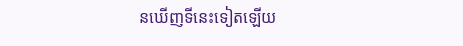នឃើញទីនេះទៀតឡើយ